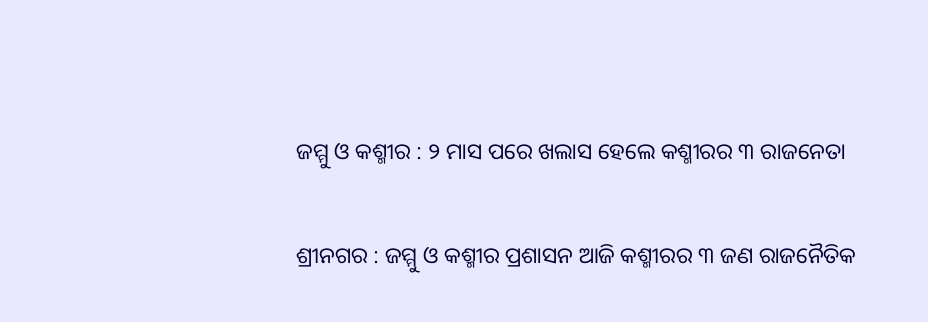ଜମ୍ମୁ ଓ କଶ୍ମୀର : ୨ ମାସ ପରେ ଖଲାସ ହେଲେ କଶ୍ମୀରର ୩ ରାଜନେତା

ଶ୍ରୀନଗର : ଜମ୍ମୁ ଓ କଶ୍ମୀର ପ୍ରଶାସନ ଆଜି କଶ୍ମୀରର ୩ ଜଣ ରାଜନୈତିକ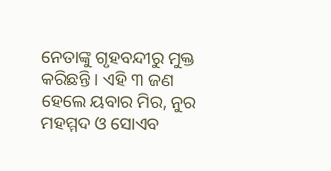ନେତାଙ୍କୁ ଗୃହବନ୍ଦୀରୁ ମୁକ୍ତ କରିଛନ୍ତି । ଏହି ୩ ଜଣ ହେଲେ ୟବାର ମିର, ନୁର ମହମ୍ମଦ ଓ ସୋଏବ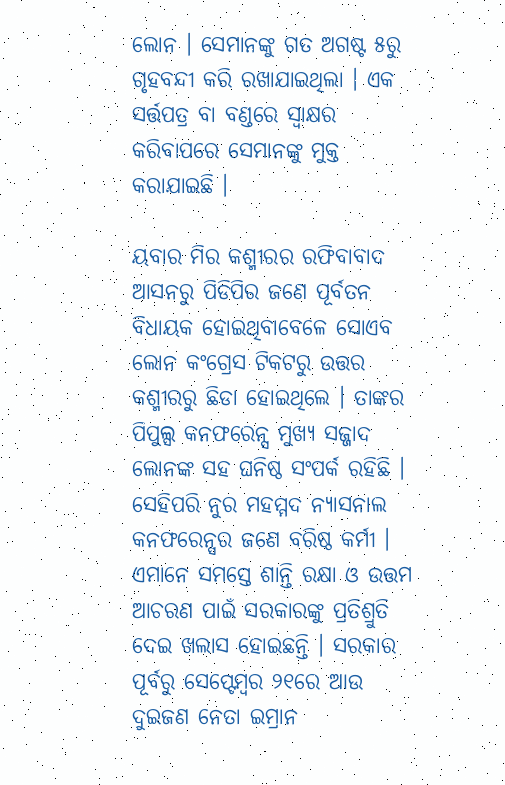ଲୋନ । ସେମାନଙ୍କୁ ଗତ ଅଗଷ୍ଟ ୫ରୁ ଗୃହବନ୍ଦୀ କରି ରଖାଯାଇଥିଲା । ଏକ ସର୍ତ୍ତପତ୍ର ବା ବଣ୍ଡରେ ସ୍ୱାକ୍ଷର କରିବାପରେ ସେମାନଙ୍କୁ ମୁକ୍ତ କରାଯାଇଛି ।

ୟବାର ମିର କଶ୍ମୀରର ରଫିବାବାଦ ଆସନରୁ ପିଡିପିର ଜଣେ ପୂର୍ବତନ ବିଧାୟକ ହୋଇଥିବାବେଳେ ସୋଏବ ଲୋନ କଂଗ୍ରେସ ଟିକଟରୁ ଉତ୍ତର କଶ୍ମୀରରୁ ଛିଡା ହୋଇଥିଲେ । ତାଙ୍କର ପିପୁଲ୍ସ କନଫରେନ୍ସ ମୁଖ୍ୟ ସଜ୍ଜାଦ ଲୋନଙ୍କ ସହ ଘନିଷ୍ଠ ସଂପର୍କ ରହିଛି । ସେହିପରି ନୁର ମହମ୍ମଦ ନ୍ୟାସନାଲ କନଫରେନ୍ସର ଜଣେ ବରିଷ୍ଠ କର୍ମୀ । ଏମାନେ ସମସ୍ତେ ଶାନ୍ତି ରକ୍ଷା ଓ ଉତ୍ତମ ଆଚରଣ ପାଇଁ ସରକାରଙ୍କୁ ପ୍ରତିଶ୍ରୁତି ଦେଇ ଖଲାସ ହୋଇଛନ୍ତି । ସରକାର ପୂର୍ବରୁ ସେପ୍ଟେମ୍ବର ୨୧ରେ ଆଉ ଦୁଇଜଣ ନେତା ଇମ୍ରାନ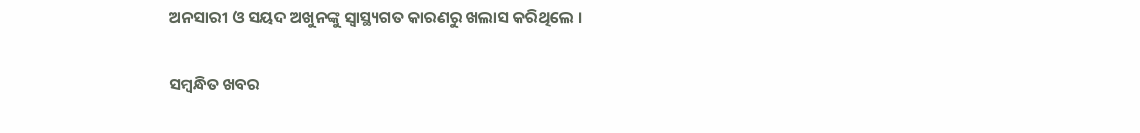ଅନସାରୀ ଓ ସୟଦ ଅଖୁନଙ୍କୁ ସ୍ୱାସ୍ଥ୍ୟଗତ କାରଣରୁ ଖଲାସ କରିଥିଲେ ।

ସମ୍ବନ୍ଧିତ ଖବର